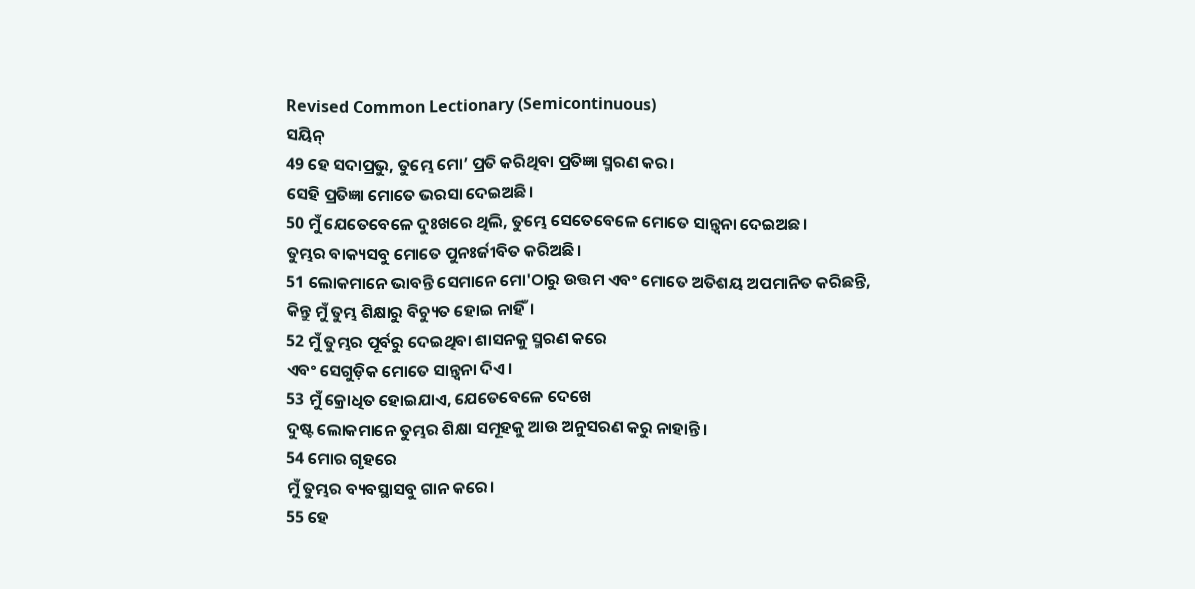Revised Common Lectionary (Semicontinuous)
ସୟିନ୍
49 ହେ ସଦାପ୍ରଭୁ, ତୁମ୍ଭେ ମୋ’ ପ୍ରତି କରିଥିବା ପ୍ରତିଜ୍ଞା ସ୍ମରଣ କର।
ସେହି ପ୍ରତିଜ୍ଞା ମୋତେ ଭରସା ଦେଇଅଛି।
50 ମୁଁ ଯେତେବେଳେ ଦୁଃଖରେ ଥିଲି, ତୁମ୍ଭେ ସେତେବେଳେ ମୋତେ ସାନ୍ତ୍ୱନା ଦେଇଅଛ।
ତୁମ୍ଭର ବାକ୍ୟସବୁ ମୋତେ ପୁନଃର୍ଜୀବିତ କରିଅଛି।
51 ଲୋକମାନେ ଭାବନ୍ତି ସେମାନେ ମୋ'ଠାରୁ ଉତ୍ତମ ଏବଂ ମୋତେ ଅତିଶୟ ଅପମାନିତ କରିଛନ୍ତି,
କିନ୍ତୁ ମୁଁ ତୁମ୍ଭ ଶିକ୍ଷାରୁ ବିଚ୍ୟୁତ ହୋଇ ନାହିଁ।
52 ମୁଁ ତୁମ୍ଭର ପୂର୍ବରୁ ଦେଇଥିବା ଶାସନକୁ ସ୍ମରଣ କରେ
ଏବଂ ସେଗୁଡ଼ିକ ମୋତେ ସାନ୍ତ୍ୱନା ଦିଏ।
53 ମୁଁ କ୍ରୋଧିତ ହୋଇଯାଏ, ଯେତେବେଳେ ଦେଖେ
ଦୁଷ୍ଟ ଲୋକମାନେ ତୁମ୍ଭର ଶିକ୍ଷା ସମୂହକୁ ଆଉ ଅନୁସରଣ କରୁ ନାହାନ୍ତି।
54 ମୋର ଗୃହରେ
ମୁଁ ତୁମ୍ଭର ବ୍ୟବସ୍ଥାସବୁ ଗାନ କରେ।
55 ହେ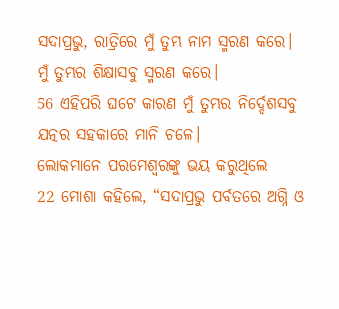ସଦାପ୍ରଭୁ, ରାତ୍ରିରେ ମୁଁ ତୁମ୍ଭ ନାମ ସ୍ମରଣ କରେ।
ମୁଁ ତୁମ୍ଭର ଶିକ୍ଷାସବୁ ସ୍ମରଣ କରେ।
56 ଏହିପରି ଘଟେ କାରଣ ମୁଁ ତୁମ୍ଭର ନିର୍ଦ୍ଦେଶସବୁ ଯତ୍ନର ସହକାରେ ମାନି ଚଳେ।
ଲୋକମାନେ ପରମେଶ୍ୱରଙ୍କୁ ଭୟ କରୁଥିଲେ
22 ମୋଶା କହିଲେ, “ସଦାପ୍ରଭୁ ପର୍ବତରେ ଅଗ୍ନି ଓ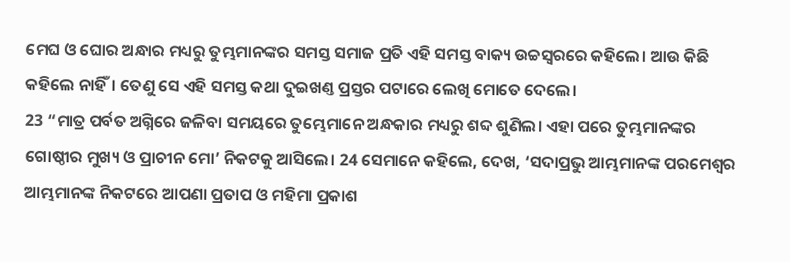ମେଘ ଓ ଘୋର ଅନ୍ଧାର ମଧ୍ୟରୁ ତୁମ୍ଭମାନଙ୍କର ସମସ୍ତ ସମାଜ ପ୍ରତି ଏହି ସମସ୍ତ ବାକ୍ୟ ଉଚ୍ଚସ୍ୱରରେ କହିଲେ। ଆଉ କିଛି କହିଲେ ନାହିଁ। ତେଣୁ ସେ ଏହି ସମସ୍ତ କଥା ଦୁଇଖଣ୍ତ ପ୍ରସ୍ତର ପଟାରେ ଲେଖି ମୋତେ ଦେଲେ।
23 “ମାତ୍ର ପର୍ବତ ଅଗ୍ନିରେ ଜଳିବା ସମୟରେ ତୁମ୍ଭେମାନେ ଅନ୍ଧକାର ମଧ୍ୟରୁ ଶବ୍ଦ ଶୁଣିଲ। ଏହା ପରେ ତୁମ୍ଭମାନଙ୍କର ଗୋଷ୍ଠୀର ମୁଖ୍ୟ ଓ ପ୍ରାଚୀନ ମୋ’ ନିକଟକୁ ଆସିଲେ। 24 ସେମାନେ କହିଲେ, ଦେଖ, ‘ସଦାପ୍ରଭୁ ଆମ୍ଭମାନଙ୍କ ପରମେଶ୍ୱର ଆମ୍ଭମାନଙ୍କ ନିକଟରେ ଆପଣା ପ୍ରତାପ ଓ ମହିମା ପ୍ରକାଶ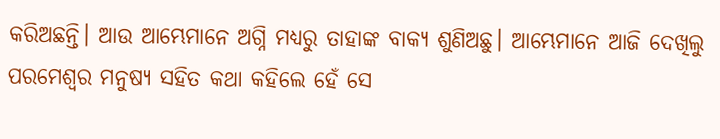କରିଅଛନ୍ତି। ଆଉ ଆମ୍ଭେମାନେ ଅଗ୍ନି ମଧ୍ୟରୁ ତାହାଙ୍କ ବାକ୍ୟ ଶୁଣିଅଛୁ। ଆମ୍ଭେମାନେ ଆଜି ଦେଖିଲୁ ପରମେଶ୍ୱର ମନୁଷ୍ୟ ସହିତ କଥା କହିଲେ ହେଁ ସେ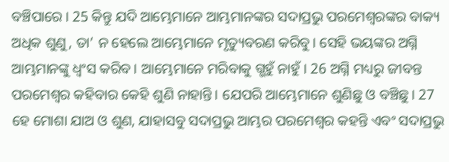ବଞ୍ଚିପାରେ। 25 କିନ୍ତୁ ଯଦି ଆମ୍ଭେମାନେ ଆମ୍ଭମାନଙ୍କର ସଦାପ୍ରଭୁ ପରମେଶ୍ୱରଙ୍କର ବାକ୍ୟ ଅଧିକ ଶୁଣୁ, ତା’ ନ ହେଲେ ଆମ୍ଭେମାନେ ମୃତ୍ୟୁବରଣ କରିବୁ। ସେହି ଭୟଙ୍କର ଅଗ୍ନି ଆମ୍ଭମାନଙ୍କୁ ଧ୍ୱଂସ କରିବ। ଆମ୍ଭେମାନେ ମରିବାକୁ ଗ୍ଭହୁଁ ନାହୁଁ। 26 ଅଗ୍ନି ମଧ୍ୟରୁ ଜୀବନ୍ତ ପରମେଶ୍ୱର କହିବାର କେହି ଶୁଣି ନାହାନ୍ତି। ଯେପରି ଆମ୍ଭେମାନେ ଶୁଣିଛୁ ଓ ବଞ୍ଚିଛୁ। 27 ହେ ମୋଶା ଯାଅ ଓ ଶୁଣ, ଯାହାସବୁ ସଦାପ୍ରଭୁ ଆମ୍ଭର ପରମେଶ୍ୱର କହନ୍ତି ଏବଂ ସଦାପ୍ରଭୁ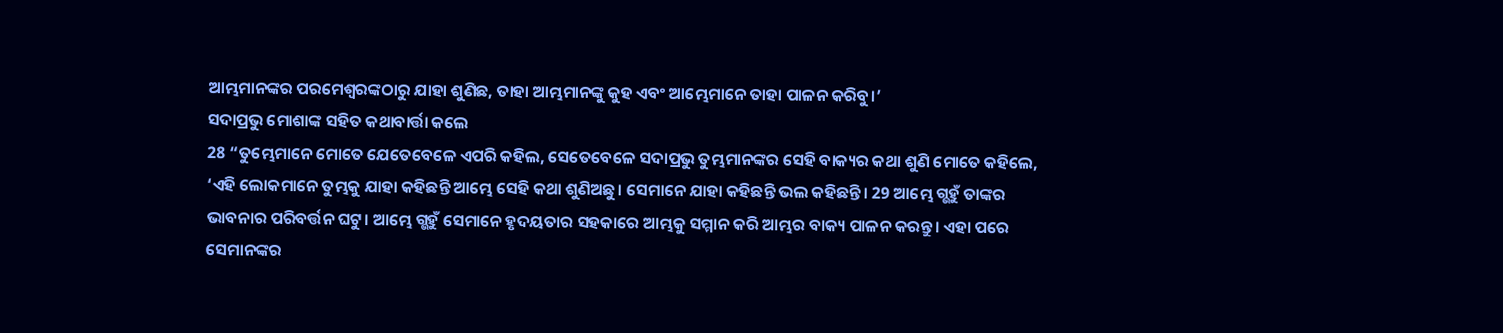ଆମ୍ଭମାନଙ୍କର ପରମେଶ୍ୱରଙ୍କଠାରୁ ଯାହା ଶୁଣିଛ, ତାହା ଆମ୍ଭମାନଙ୍କୁ କୁହ ଏବଂ ଆମ୍ଭେମାନେ ତାହା ପାଳନ କରିବୁ।’
ସଦାପ୍ରଭୁ ମୋଶାଙ୍କ ସହିତ କଥାବାର୍ତ୍ତା କଲେ
28 “ତୁମ୍ଭେମାନେ ମୋତେ ଯେତେବେଳେ ଏପରି କହିଲ, ସେତେବେଳେ ସଦାପ୍ରଭୁ ତୁମ୍ଭମାନଙ୍କର ସେହି ବାକ୍ୟର କଥା ଶୁଣି ମୋତେ କହିଲେ, ‘ଏହି ଲୋକମାନେ ତୁମ୍ଭକୁ ଯାହା କହିଛନ୍ତି ଆମ୍ଭେ ସେହି କଥା ଶୁଣିଅଛୁ। ସେମାନେ ଯାହା କହିଛନ୍ତି ଭଲ କହିଛନ୍ତି। 29 ଆମ୍ଭେ ଗ୍ଭହୁଁ ତାଙ୍କର ଭାବନାର ପରିବର୍ତ୍ତନ ଘଟୁ। ଆମ୍ଭେ ଗ୍ଭହୁଁ ସେମାନେ ହୃଦୟତାର ସହକାରେ ଆମ୍ଭକୁ ସମ୍ମାନ କରି ଆମ୍ଭର ବାକ୍ୟ ପାଳନ କରନ୍ତୁ। ଏହା ପରେ ସେମାନଙ୍କର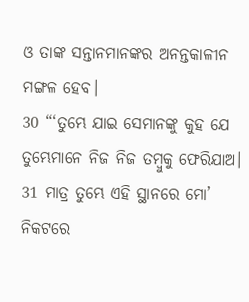ଓ ତାଙ୍କ ସନ୍ତାନମାନଙ୍କର ଅନନ୍ତକାଳୀନ ମଙ୍ଗଳ ହେବ।
30 “‘ତୁମ୍ଭେ ଯାଇ ସେମାନଙ୍କୁ କୁହ ଯେ ତୁମ୍ଭେମାନେ ନିଜ ନିଜ ତମ୍ବୁକୁ ଫେରିଯାଅ। 31 ମାତ୍ର ତୁମ୍ଭେ ଏହି ସ୍ଥାନରେ ମୋ’ ନିକଟରେ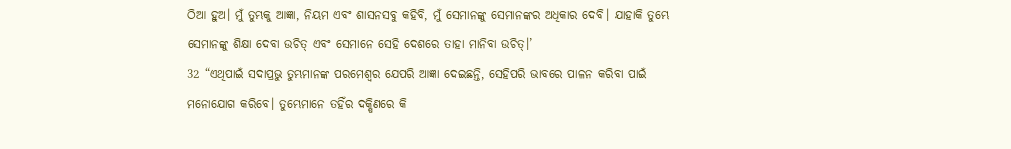ଠିଆ ହୁଅ। ମୁଁ ତୁମ୍ଭକୁ ଆଜ୍ଞା, ନିୟମ ଏବଂ ଶାସନସବୁ କହିବି, ମୁଁ ସେମାନଙ୍କୁ ସେମାନଙ୍କର ଅଧିକାର ଦେବି। ଯାହାକି ତୁମ୍ଭେ ସେମାନଙ୍କୁ ଶିକ୍ଷା ଦେବା ଉଚିତ୍ ଏବଂ ସେମାନେ ସେହି ଦେଶରେ ତାହା ମାନିବା ଉଚିତ୍।’
32 “ଏଥିପାଇଁ ସଦାପ୍ରଭୁ ତୁମ୍ଭମାନଙ୍କ ପରମେଶ୍ୱର ଯେପରି ଆଜ୍ଞା ଦେଇଛନ୍ତି, ସେହିପରି ଭାବରେ ପାଳନ କରିବା ପାଇଁ ମନୋଯୋଗ କରିବେ। ତୁମ୍ଭେମାନେ ତହିଁର ଦକ୍ଷିଣରେ କି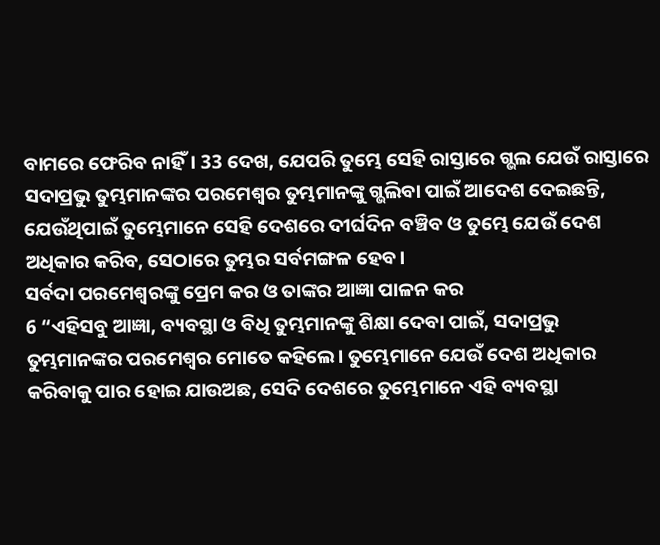ବାମରେ ଫେରିବ ନାହିଁ। 33 ଦେଖ, ଯେପରି ତୁମ୍ଭେ ସେହି ରାସ୍ତାରେ ଗ୍ଭଲ ଯେଉଁ ରାସ୍ତାରେ ସଦାପ୍ରଭୁ ତୁମ୍ଭମାନଙ୍କର ପରମେଶ୍ୱର ତୁମ୍ଭମାନଙ୍କୁ ଗ୍ଭଲିବା ପାଇଁ ଆଦେଶ ଦେଇଛନ୍ତି, ଯେଉଁଥିପାଇଁ ତୁମ୍ଭେମାନେ ସେହି ଦେଶରେ ଦୀର୍ଘଦିନ ବଞ୍ଚିବ ଓ ତୁମ୍ଭେ ଯେଉଁ ଦେଶ ଅଧିକାର କରିବ, ସେଠାରେ ତୁମ୍ଭର ସର୍ବମଙ୍ଗଳ ହେବ।
ସର୍ବଦା ପରମେଶ୍ୱରଙ୍କୁ ପ୍ରେମ କର ଓ ତାଙ୍କର ଆଜ୍ଞା ପାଳନ କର
6 “ଏହିସବୁ ଆଜ୍ଞା, ବ୍ୟବସ୍ଥା ଓ ବିଧି ତୁମ୍ଭମାନଙ୍କୁ ଶିକ୍ଷା ଦେବା ପାଇଁ, ସଦାପ୍ରଭୁ ତୁମ୍ଭମାନଙ୍କର ପରମେଶ୍ୱର ମୋତେ କହିଲେ। ତୁମ୍ଭେମାନେ ଯେଉଁ ଦେଶ ଅଧିକାର କରିବାକୁ ପାର ହୋଇ ଯାଉଅଛ, ସେଦି ଦେଶରେ ତୁମ୍ଭେମାନେ ଏହି ବ୍ୟବସ୍ଥା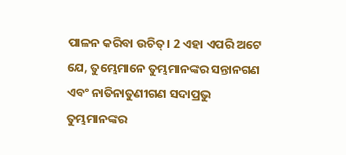ପାଳନ କରିବା ଉଚିତ୍। 2 ଏହା ଏପରି ଅଟେ ଯେ, ତୁମ୍ଭେମାନେ ତୁମ୍ଭମାନଙ୍କର ସନ୍ତାନଗଣ ଏବଂ ନାତିନାତୁଣୀଗଣ ସଦାପ୍ରଭୁ ତୁମ୍ଭମାନଙ୍କର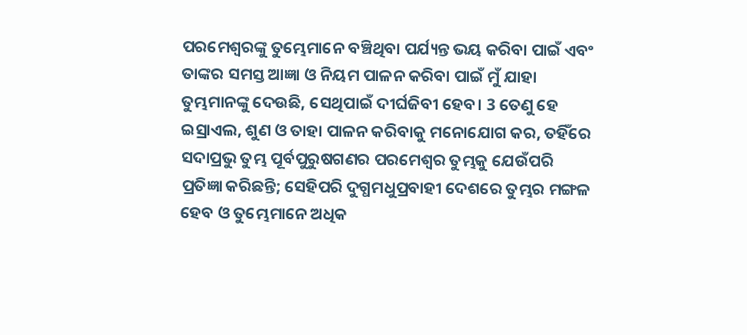ପରମେଶ୍ୱରଙ୍କୁ ତୁମ୍ଭେମାନେ ବଞ୍ଚିଥିବା ପର୍ଯ୍ୟନ୍ତ ଭୟ କରିବା ପାଇଁ ଏବଂ ତାଙ୍କର ସମସ୍ତ ଆଜ୍ଞା ଓ ନିୟମ ପାଳନ କରିବା ପାଇଁ ମୁଁ ଯାହା ତୁମ୍ଭମାନଙ୍କୁ ଦେଉଛି, ସେଥିପାଇଁ ଦୀର୍ଘଜିବୀ ହେବ। 3 ତେଣୁ ହେ ଇସ୍ରାଏଲ, ଶୁଣ ଓ ତାହା ପାଳନ କରିବାକୁ ମନୋଯୋଗ କର, ତହିଁରେ ସଦାପ୍ରଭୁ ତୁମ୍ଭ ପୂର୍ବପୁରୁଷଗଣର ପରମେଶ୍ୱର ତୁମ୍ଭକୁ ଯେଉଁପରି ପ୍ରତିଜ୍ଞା କରିଛନ୍ତି; ସେହିପରି ଦୁଗ୍ଧମଧୁପ୍ରବାହୀ ଦେଶରେ ତୁମ୍ଭର ମଙ୍ଗଳ ହେବ ଓ ତୁମ୍ଭେମାନେ ଅଧିକ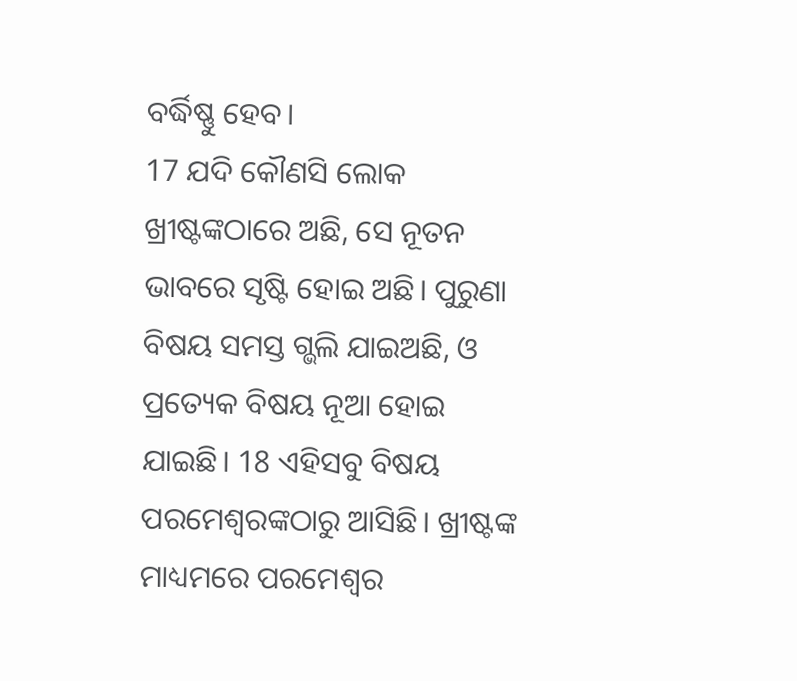ବର୍ଦ୍ଧିଷ୍ଣୁ ହେବ।
17 ଯଦି କୌଣସି ଲୋକ ଖ୍ରୀଷ୍ଟଙ୍କଠାରେ ଅଛି, ସେ ନୂତନ ଭାବରେ ସୃଷ୍ଟି ହୋଇ ଅଛି। ପୁରୁଣା ବିଷୟ ସମସ୍ତ ଗ୍ଭଲି ଯାଇଅଛି, ଓ ପ୍ରତ୍ୟେକ ବିଷୟ ନୂଆ ହୋଇ ଯାଇଛି। 18 ଏହିସବୁ ବିଷୟ ପରମେଶ୍ୱରଙ୍କଠାରୁ ଆସିଛି। ଖ୍ରୀଷ୍ଟଙ୍କ ମାଧ୍ୟମରେ ପରମେଶ୍ୱର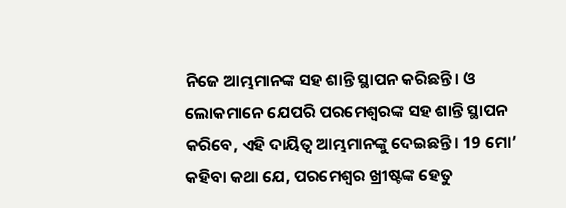ନିଜେ ଆମ୍ଭମାନଙ୍କ ସହ ଶାନ୍ତି ସ୍ଥାପନ କରିଛନ୍ତି। ଓ ଲୋକମାନେ ଯେପରି ପରମେଶ୍ୱରଙ୍କ ସହ ଶାନ୍ତି ସ୍ଥାପନ କରିବେ, ଏହି ଦାୟିତ୍ୱ ଆମ୍ଭମାନଙ୍କୁ ଦେଇଛନ୍ତି। 19 ମୋ’ କହିବା କଥା ଯେ, ପରମେଶ୍ୱର ଖ୍ରୀଷ୍ଟଙ୍କ ହେତୁ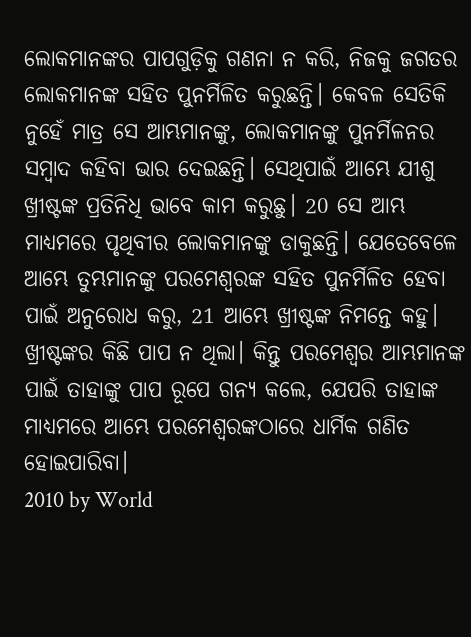ଲୋକମାନଙ୍କର ପାପଗୁଡ଼ିକୁ ଗଣନା ନ କରି, ନିଜକୁ ଜଗତର ଲୋକମାନଙ୍କ ସହିତ ପୁନର୍ମିଳିତ କରୁଛନ୍ତି। କେବଳ ସେତିକି ନୁହେଁ ମାତ୍ର ସେ ଆମ୍ଭମାନଙ୍କୁ, ଲୋକମାନଙ୍କୁ ପୁନର୍ମିଳନର ସମ୍ବାଦ କହିବା ଭାର ଦେଇଛନ୍ତି। ସେଥିପାଇଁ ଆମ୍ଭେ ଯୀଶୁ ଖ୍ରୀଷ୍ଟଙ୍କ ପ୍ରତିନିଧି ଭାବେ କାମ କରୁଛୁ। 20 ସେ ଆମ୍ଭ ମାଧ୍ୟମରେ ପୃଥିବୀର ଲୋକମାନଙ୍କୁ ଡାକୁଛନ୍ତି। ଯେତେବେଳେ ଆମ୍ଭେ ତୁମ୍ଭମାନଙ୍କୁ ପରମେଶ୍ୱରଙ୍କ ସହିତ ପୁନର୍ମିଳିତ ହେବା ପାଇଁ ଅନୁରୋଧ କରୁ, 21 ଆମ୍ଭେ ଖ୍ରୀଷ୍ଟଙ୍କ ନିମନ୍ତେ କହୁ। ଖ୍ରୀଷ୍ଟଙ୍କର କିଛି ପାପ ନ ଥିଲା। କିନ୍ତୁ ପରମେଶ୍ୱର ଆମ୍ଭମାନଙ୍କ ପାଇଁ ତାହାଙ୍କୁ ପାପ ରୂପେ ଗନ୍ୟ କଲେ, ଯେପରି ତାହାଙ୍କ ମାଧ୍ୟମରେ ଆମ୍ଭେ ପରମେଶ୍ୱରଙ୍କଠାରେ ଧାର୍ମିକ ଗଣିତ ହୋଇପାରିବା।
2010 by World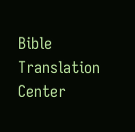Bible Translation Center